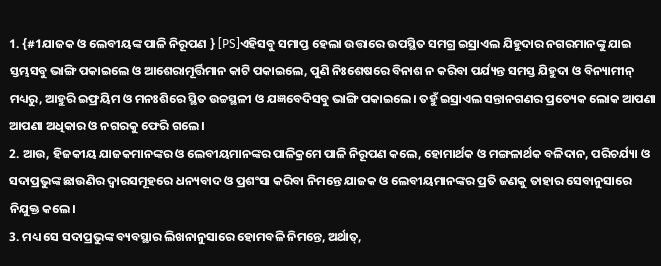1. {#1ଯାଜକ ଓ ଲେବୀୟଙ୍କ ପାଳି ନିରୂପଣ } [PS]ଏହିସବୁ ସମାପ୍ତ ହେଲା ଉତ୍ତାରେ ଉପସ୍ଥିତ ସମଗ୍ର ଇସ୍ରାଏଲ ଯିହୁଦାର ନଗରମାନଙ୍କୁ ଯାଇ ସ୍ତମ୍ଭସବୁ ଭାଙ୍ଗି ପକାଇଲେ ଓ ଆଶେରାମୂର୍ତ୍ତିମାନ କାଟି ପକାଇଲେ, ପୁଣି ନିଃଶେଷରେ ବିନାଶ ନ କରିବା ପର୍ଯ୍ୟନ୍ତ ସମସ୍ତ ଯିହୁଦା ଓ ବିନ୍ୟାମୀନ୍ ମଧ୍ୟରୁ, ଆହୁରି ଇଫ୍ରୟିମ ଓ ମନଃଶିରେ ସ୍ଥିତ ଉଚ୍ଚସ୍ଥଳୀ ଓ ଯଜ୍ଞବେଦିସବୁ ଭାଙ୍ଗି ପକାଇଲେ। ତହୁଁ ଇସ୍ରାଏଲ ସନ୍ତାନଗଣର ପ୍ରତ୍ୟେକ ଲୋକ ଆପଣା ଆପଣା ଅଧିକାର ଓ ନଗରକୁ ଫେରି ଗଲେ।
2. ଆଉ, ହିଜକୀୟ ଯାଜକମାନଙ୍କର ଓ ଲେବୀୟମାନଙ୍କର ପାଳିକ୍ରମେ ପାଳି ନିରୂପଣ କଲେ, ହୋମାର୍ଥକ ଓ ମଙ୍ଗଳାର୍ଥକ ବଳିଦାନ, ପରିଚର୍ଯ୍ୟା ଓ ସଦାପ୍ରଭୁଙ୍କ ଛାଉଣିର ଦ୍ୱାରସମୂହରେ ଧନ୍ୟବାଦ ଓ ପ୍ରଶଂସା କରିବା ନିମନ୍ତେ ଯାଜକ ଓ ଲେବୀୟମାନଙ୍କର ପ୍ରତି ଜଣକୁ ତାହାର ସେବାନୁସାରେ ନିଯୁକ୍ତ କଲେ।
3. ମଧ୍ୟ ସେ ସଦାପ୍ରଭୁଙ୍କ ବ୍ୟବସ୍ଥାର ଲିଖନାନୁସାରେ ହୋମବଳି ନିମନ୍ତେ, ଅର୍ଥାତ୍,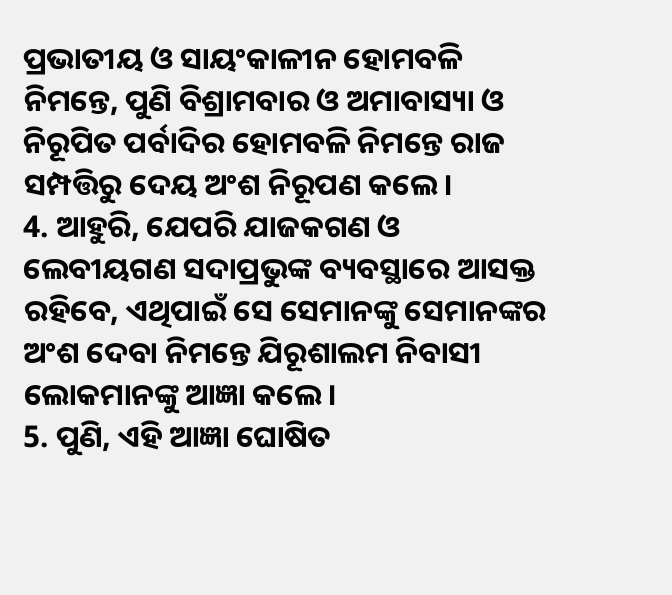ପ୍ରଭାତୀୟ ଓ ସାୟଂକାଳୀନ ହୋମବଳି ନିମନ୍ତେ, ପୁଣି ବିଶ୍ରାମବାର ଓ ଅମାବାସ୍ୟା ଓ ନିରୂପିତ ପର୍ବାଦିର ହୋମବଳି ନିମନ୍ତେ ରାଜ ସମ୍ପତ୍ତିରୁ ଦେୟ ଅଂଶ ନିରୂପଣ କଲେ।
4. ଆହୁରି, ଯେପରି ଯାଜକଗଣ ଓ ଲେବୀୟଗଣ ସଦାପ୍ରଭୁଙ୍କ ବ୍ୟବସ୍ଥାରେ ଆସକ୍ତ ରହିବେ, ଏଥିପାଇଁ ସେ ସେମାନଙ୍କୁ ସେମାନଙ୍କର ଅଂଶ ଦେବା ନିମନ୍ତେ ଯିରୂଶାଲମ ନିବାସୀ ଲୋକମାନଙ୍କୁ ଆଜ୍ଞା କଲେ।
5. ପୁଣି, ଏହି ଆଜ୍ଞା ଘୋଷିତ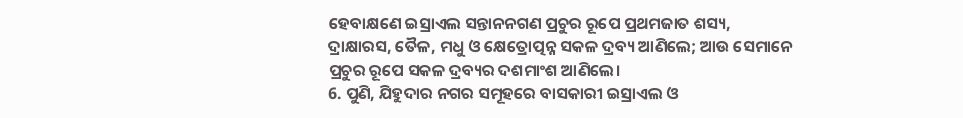ହେବାକ୍ଷଣେ ଇସ୍ରାଏଲ ସନ୍ତାନନଗଣ ପ୍ରଚୁର ରୂପେ ପ୍ରଥମଜାତ ଶସ୍ୟ, ଦ୍ରାକ୍ଷାରସ, ତୈଳ, ମଧୁ ଓ କ୍ଷେତ୍ରୋତ୍ପନ୍ନ ସକଳ ଦ୍ରବ୍ୟ ଆଣିଲେ; ଆଉ ସେମାନେ ପ୍ରଚୁର ରୂପେ ସକଳ ଦ୍ରବ୍ୟର ଦଶମାଂଶ ଆଣିଲେ।
6. ପୁଣି, ଯିହୁଦାର ନଗର ସମୂହରେ ବାସକାରୀ ଇସ୍ରାଏଲ ଓ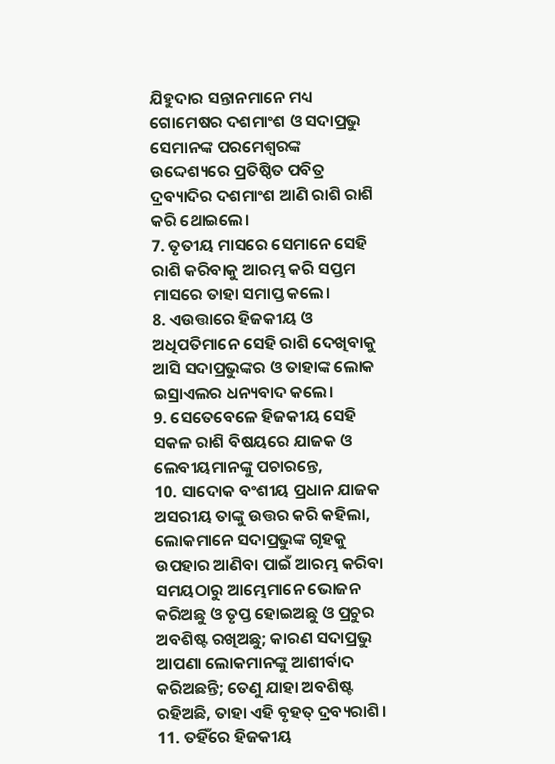ଯିହୁଦାର ସନ୍ତାନମାନେ ମଧ୍ୟ ଗୋମେଷର ଦଶମାଂଶ ଓ ସଦାପ୍ରଭୁ ସେମାନଙ୍କ ପରମେଶ୍ୱରଙ୍କ ଉଦ୍ଦେଶ୍ୟରେ ପ୍ରତିଷ୍ଠିତ ପବିତ୍ର ଦ୍ରବ୍ୟାଦିର ଦଶମାଂଶ ଆଣି ରାଶି ରାଶି କରି ଥୋଇଲେ।
7. ତୃତୀୟ ମାସରେ ସେମାନେ ସେହି ରାଶି କରିବାକୁ ଆରମ୍ଭ କରି ସପ୍ତମ ମାସରେ ତାହା ସମାପ୍ତ କଲେ।
8. ଏଉତ୍ତାରେ ହିଜକୀୟ ଓ ଅଧିପତିମାନେ ସେହି ରାଶି ଦେଖିବାକୁ ଆସି ସଦାପ୍ରଭୁଙ୍କର ଓ ତାହାଙ୍କ ଲୋକ ଇସ୍ରାଏଲର ଧନ୍ୟବାଦ କଲେ।
9. ସେତେବେଳେ ହିଜକୀୟ ସେହି ସକଳ ରାଶି ବିଷୟରେ ଯାଜକ ଓ ଲେବୀୟମାନଙ୍କୁ ପଚାରନ୍ତେ,
10. ସାଦୋକ ବଂଶୀୟ ପ୍ରଧାନ ଯାଜକ ଅସରୀୟ ତାଙ୍କୁ ଉତ୍ତର କରି କହିଲା, ଲୋକମାନେ ସଦାପ୍ରଭୁଙ୍କ ଗୃହକୁ ଉପହାର ଆଣିବା ପାଇଁ ଆରମ୍ଭ କରିବା ସମୟଠାରୁ ଆମ୍ଭେମାନେ ଭୋଜନ କରିଅଛୁ ଓ ତୃପ୍ତ ହୋଇଅଛୁ ଓ ପ୍ରଚୁର ଅବଶିଷ୍ଟ ରଖିଅଛୁ; କାରଣ ସଦାପ୍ରଭୁ ଆପଣା ଲୋକମାନଙ୍କୁ ଆଶୀର୍ବାଦ କରିଅଛନ୍ତି; ତେଣୁ ଯାହା ଅବଶିଷ୍ଟ ରହିଅଛି, ତାହା ଏହି ବୃହତ୍ ଦ୍ରବ୍ୟରାଶି।
11. ତହିଁରେ ହିଜକୀୟ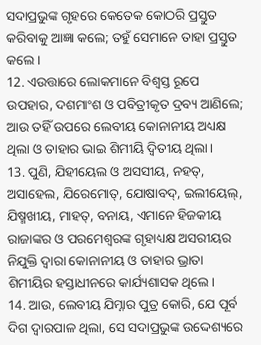ସଦାପ୍ରଭୁଙ୍କ ଗୃହରେ କେତେକ କୋଠରି ପ୍ରସ୍ତୁତ କରିବାକୁ ଆଜ୍ଞା କଲେ; ତହୁଁ ସେମାନେ ତାହା ପ୍ରସ୍ତୁତ କଲେ।
12. ଏଉତ୍ତାରେ ଲୋକମାନେ ବିଶ୍ୱସ୍ତ ରୂପେ ଉପହାର, ଦଶମାଂଶ ଓ ପବିତ୍ରୀକୃତ ଦ୍ରବ୍ୟ ଆଣିଲେ; ଆଉ ତହିଁ ଉପରେ ଲେବୀୟ କୋନାନୀୟ ଅଧ୍ୟକ୍ଷ ଥିଲା ଓ ତାହାର ଭାଇ ଶିମୀୟି ଦ୍ୱିତୀୟ ଥିଲା।
13. ପୁଣି, ଯିହୀୟେଲ ଓ ଅସସୀୟ, ନହତ୍, ଅସାହେଲ, ଯିରେମୋତ୍, ଯୋଷାବଦ୍, ଇଲୀୟେଲ୍, ଯିଷ୍ମଖୀୟ, ମାହତ୍, ବନାୟ, ଏମାନେ ହିଜକୀୟ ରାଜାଙ୍କର ଓ ପରମେଶ୍ୱରଙ୍କ ଗୃହାଧ୍ୟକ୍ଷ ଅସରୀୟର ନିଯୁକ୍ତି ଦ୍ୱାରା କୋନାନୀୟ ଓ ତାହାର ଭ୍ରାତା ଶିମୀୟିର ହସ୍ତାଧୀନରେ କାର୍ଯ୍ୟଶାସକ ଥିଲେ।
14. ଆଉ, ଲେବୀୟ ଯିମ୍ନାର ପୁତ୍ର କୋରି, ଯେ ପୂର୍ବ ଦିଗ ଦ୍ୱାରପାଳ ଥିଲା, ସେ ସଦାପ୍ରଭୁଙ୍କ ଉଦ୍ଦେଶ୍ୟରେ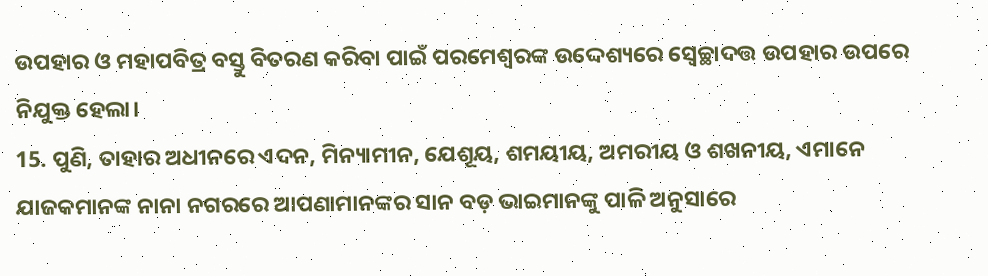ଉପହାର ଓ ମହାପବିତ୍ର ବସ୍ତୁ ବିତରଣ କରିବା ପାଇଁ ପରମେଶ୍ୱରଙ୍କ ଉଦ୍ଦେଶ୍ୟରେ ସ୍ୱେଚ୍ଛାଦତ୍ତ ଉପହାର ଉପରେ ନିଯୁକ୍ତ ହେଲା।
15. ପୁଣି, ତାହାର ଅଧୀନରେ ଏଦନ, ମିନ୍ୟାମୀନ, ଯେଶୂୟ, ଶମୟୀୟ, ଅମରୀୟ ଓ ଶଖନୀୟ, ଏମାନେ ଯାଜକମାନଙ୍କ ନାନା ନଗରରେ ଆପଣାମାନଙ୍କର ସାନ ବଡ଼ ଭାଇମାନଙ୍କୁ ପାଳି ଅନୁସାରେ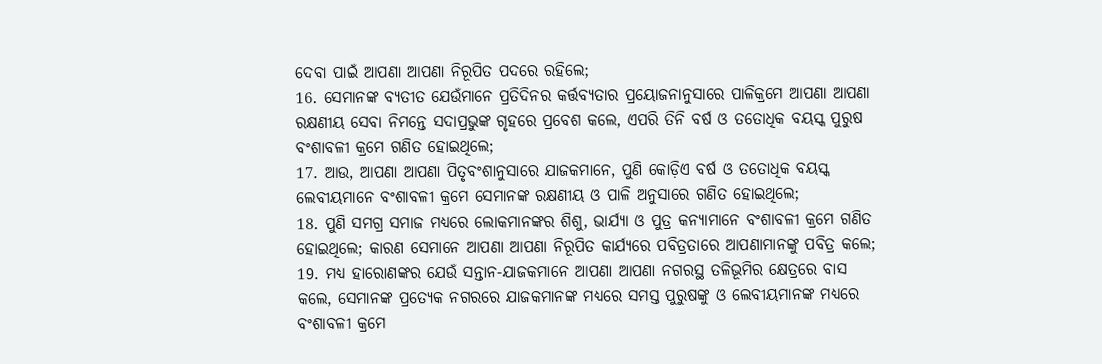ଦେବା ପାଇଁ ଆପଣା ଆପଣା ନିରୂପିତ ପଦରେ ରହିଲେ;
16. ସେମାନଙ୍କ ବ୍ୟତୀତ ଯେଉଁମାନେ ପ୍ରତିଦିନର କର୍ତ୍ତବ୍ୟତାର ପ୍ରୟୋଜନାନୁସାରେ ପାଳିକ୍ରମେ ଆପଣା ଆପଣା ରକ୍ଷଣୀୟ ସେବା ନିମନ୍ତେ ସଦାପ୍ରଭୁଙ୍କ ଗୃହରେ ପ୍ରବେଶ କଲେ, ଏପରି ତିନି ବର୍ଷ ଓ ତତୋଧିକ ବୟସ୍କ ପୁରୁଷ ବଂଶାବଳୀ କ୍ରମେ ଗଣିତ ହୋଇଥିଲେ;
17. ଆଉ, ଆପଣା ଆପଣା ପିତୃବଂଶାନୁସାରେ ଯାଜକମାନେ, ପୁଣି କୋଡ଼ିଏ ବର୍ଷ ଓ ତତୋଧିକ ବୟସ୍କ ଲେବୀୟମାନେ ବଂଶାବଳୀ କ୍ରମେ ସେମାନଙ୍କ ରକ୍ଷଣୀୟ ଓ ପାଳି ଅନୁସାରେ ଗଣିତ ହୋଇଥିଲେ;
18. ପୁଣି ସମଗ୍ର ସମାଜ ମଧ୍ୟରେ ଲୋକମାନଙ୍କର ଶିଶୁ, ଭାର୍ଯ୍ୟା ଓ ପୁତ୍ର କନ୍ୟାମାନେ ବଂଶାବଳୀ କ୍ରମେ ଗଣିତ ହୋଇଥିଲେ; କାରଣ ସେମାନେ ଆପଣା ଆପଣା ନିରୂପିତ କାର୍ଯ୍ୟରେ ପବିତ୍ରତାରେ ଆପଣାମାନଙ୍କୁ ପବିତ୍ର କଲେ;
19. ମଧ୍ୟ ହାରୋଣଙ୍କର ଯେଉଁ ସନ୍ତାନ-ଯାଜକମାନେ ଆପଣା ଆପଣା ନଗରସ୍ଥ ତଳିଭୂମିର କ୍ଷେତ୍ରରେ ବାସ କଲେ, ସେମାନଙ୍କ ପ୍ରତ୍ୟେକ ନଗରରେ ଯାଜକମାନଙ୍କ ମଧ୍ୟରେ ସମସ୍ତ ପୁରୁଷଙ୍କୁ ଓ ଲେବୀୟମାନଙ୍କ ମଧ୍ୟରେ ବଂଶାବଳୀ କ୍ରମେ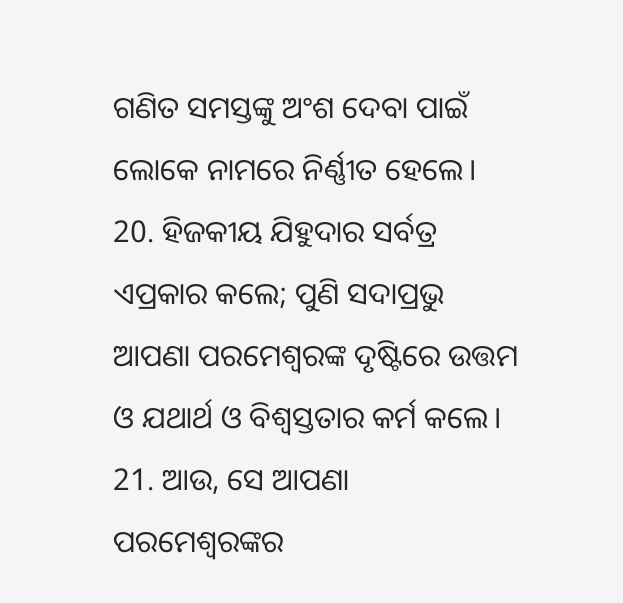ଗଣିତ ସମସ୍ତଙ୍କୁ ଅଂଶ ଦେବା ପାଇଁ ଲୋକେ ନାମରେ ନିର୍ଣ୍ଣୀତ ହେଲେ।
20. ହିଜକୀୟ ଯିହୁଦାର ସର୍ବତ୍ର ଏପ୍ରକାର କଲେ; ପୁଣି ସଦାପ୍ରଭୁ ଆପଣା ପରମେଶ୍ୱରଙ୍କ ଦୃଷ୍ଟିରେ ଉତ୍ତମ ଓ ଯଥାର୍ଥ ଓ ବିଶ୍ୱସ୍ତତାର କର୍ମ କଲେ।
21. ଆଉ, ସେ ଆପଣା ପରମେଶ୍ୱରଙ୍କର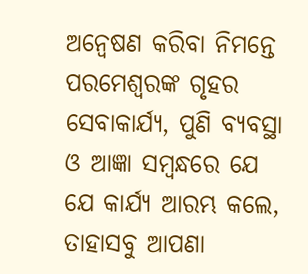ଅନ୍ୱେଷଣ କରିବା ନିମନ୍ତେ ପରମେଶ୍ୱରଙ୍କ ଗୃହର ସେବାକାର୍ଯ୍ୟ, ପୁଣି ବ୍ୟବସ୍ଥା ଓ ଆଜ୍ଞା ସମ୍ବନ୍ଧରେ ଯେ ଯେ କାର୍ଯ୍ୟ ଆରମ୍ଭ କଲେ, ତାହାସବୁ ଆପଣା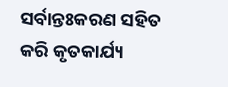ସର୍ବାନ୍ତଃକରଣ ସହିତ କରି କୃତକାର୍ଯ୍ୟ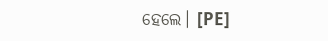ହେଲେ। [PE]